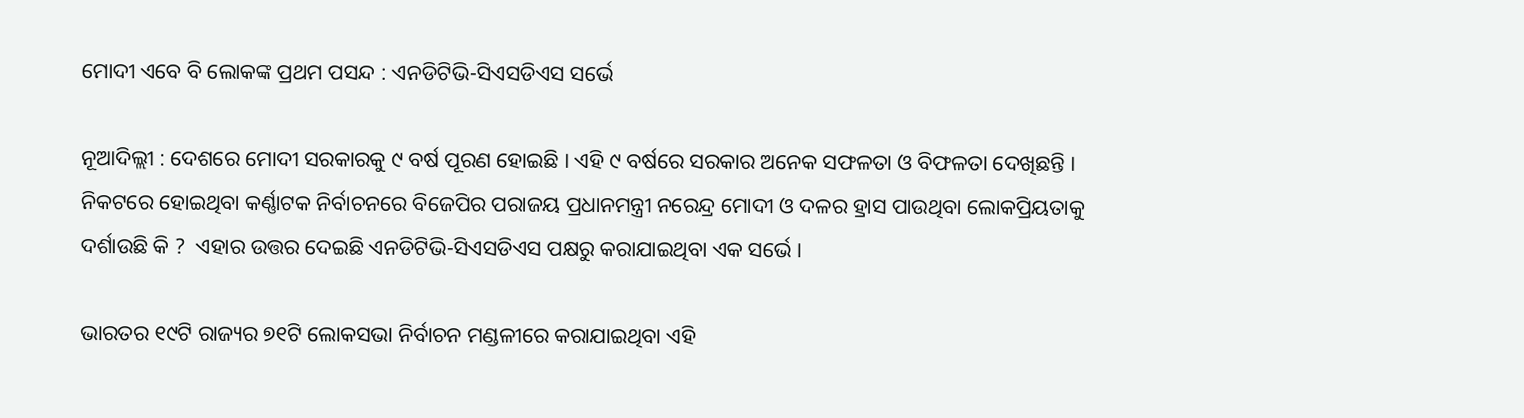ମୋଦୀ ଏବେ ବି ଲୋକଙ୍କ ପ୍ରଥମ ପସନ୍ଦ : ଏନଡିଟିଭି-ସିଏସଡିଏସ ସର୍ଭେ

ନୂଆଦିଲ୍ଲୀ : ଦେଶରେ ମୋଦୀ ସରକାରକୁ ୯ ବର୍ଷ ପୂରଣ ହୋଇଛି । ଏହି ୯ ବର୍ଷରେ ସରକାର ଅନେକ ସଫଳତା ଓ ବିଫଳତା ଦେଖିଛନ୍ତି । ନିକଟରେ ହୋଇଥିବା କର୍ଣ୍ଣାଟକ ନିର୍ବାଚନରେ ବିଜେପିର ପରାଜୟ ପ୍ରଧାନମନ୍ତ୍ରୀ ନରେନ୍ଦ୍ର ମୋଦୀ ଓ ଦଳର ହ୍ରାସ ପାଉଥିବା ଲୋକପ୍ରିୟତାକୁ ଦର୍ଶାଉଛି କି ?  ଏହାର ଉତ୍ତର ଦେଇଛି ଏନଡିଟିଭି-ସିଏସଡିଏସ ପକ୍ଷରୁ କରାଯାଇଥିବା ଏକ ସର୍ଭେ ।

ଭାରତର ୧୯ଟି ରାଜ୍ୟର ୭୧ଟି ଲୋକସଭା ନିର୍ବାଚନ ମଣ୍ଡଳୀରେ କରାଯାଇଥିବା ଏହି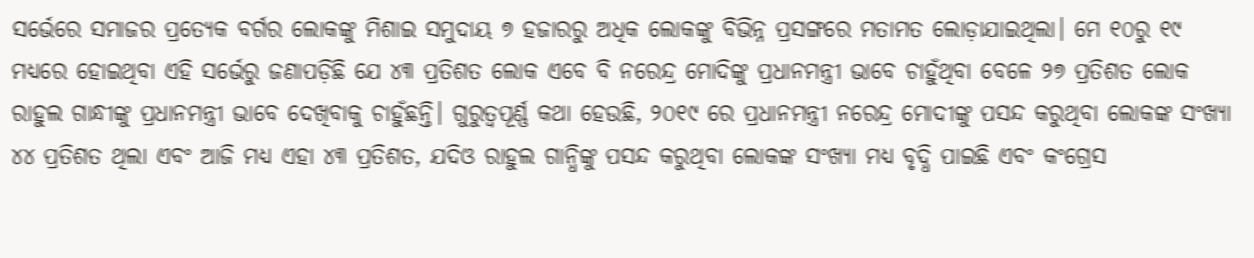ସର୍ଭେରେ ସମାଜର ପ୍ରତ୍ୟେକ ବର୍ଗର ଲୋକଙ୍କୁ ମିଶାଇ ସମୁଦାୟ ୭ ହଜାରରୁ ଅଧିକ ଲୋକଙ୍କୁ ବିଭିନ୍ନ ପ୍ରସଙ୍ଗରେ ମତାମତ ଲୋଡ଼ାଯାଇଥିଲା। ମେ ୧୦ରୁ ୧୯ ମଧ୍ୟରେ ହୋଇଥିବା ଏହି ସର୍ଭେରୁ ଜଣାପଡ଼ିଛି ଯେ ୪୩ ପ୍ରତିଶତ ଲୋକ ଏବେ ବି ନରେନ୍ଦ୍ର ମୋଦିଙ୍କୁ ପ୍ରଧାନମନ୍ତ୍ରୀ ଭାବେ ଚାହୁଁଥିବା ବେଳେ ୨୭ ପ୍ରତିଶତ ଲୋକ ରାହୁଲ ଗାନ୍ଧୀଙ୍କୁ ପ୍ରଧାନମନ୍ତ୍ରୀ ଭାବେ ଦେଖିବାକୁ ଚାହୁଁଛନ୍ତି। ଗୁରୁତ୍ୱପୂର୍ଣ୍ଣ କଥା ହେଉଛି, ୨୦୧୯ ରେ ପ୍ରଧାନମନ୍ତ୍ରୀ ନରେନ୍ଦ୍ର ମୋଦୀଙ୍କୁ ପସନ୍ଦ କରୁଥିବା ଲୋକଙ୍କ ସଂଖ୍ୟା ୪୪ ପ୍ରତିଶତ ଥିଲା ଏବଂ ଆଜି ମଧ୍ୟ ଏହା ୪୩ ପ୍ରତିଶତ, ଯଦିଓ ରାହୁଲ ଗାନ୍ଧିଙ୍କୁ ପସନ୍ଦ କରୁଥିବା ଲୋକଙ୍କ ସଂଖ୍ୟା ମଧ୍ୟ ବୃଦ୍ଧି ପାଇଛି ଏବଂ କଂଗ୍ରେସ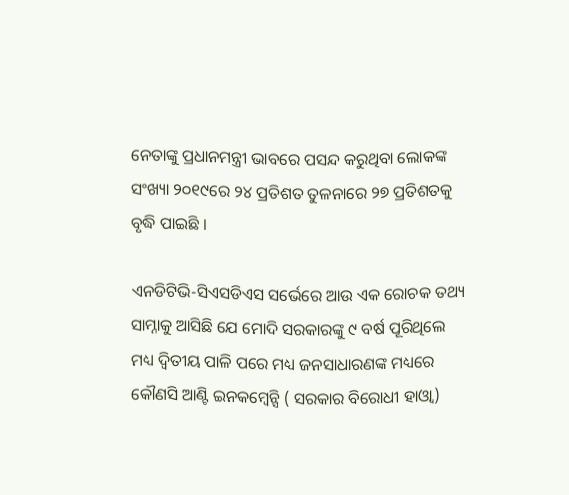ନେତାଙ୍କୁ ପ୍ରଧାନମନ୍ତ୍ରୀ ଭାବରେ ପସନ୍ଦ କରୁଥିବା ଲୋକଙ୍କ ସଂଖ୍ୟା ୨୦୧୯ରେ ୨୪ ପ୍ରତିଶତ ତୁଳନାରେ ୨୭ ପ୍ରତିଶତକୁ ବୃଦ୍ଧି ପାଇଛି ।

ଏନଡିଟିଭି-ସିଏସଡିଏସ ସର୍ଭେରେ ଆଉ ଏକ ରୋଚକ ତଥ୍ୟ ସାମ୍ନାକୁ ଆସିଛି ଯେ ମୋଦି ସରକାରଙ୍କୁ ୯ ବର୍ଷ ପୂରିଥିଲେ ମଧ୍ୟ ଦ୍ୱିତୀୟ ପାଳି ପରେ ମଧ୍ୟ ଜନସାଧାରଣଙ୍କ ମଧ୍ୟରେ କୌଣସି ଆଣ୍ଟି ଇନକମ୍ବେନ୍ସି ( ସରକାର ବିରୋଧୀ ହାଓ୍ବା)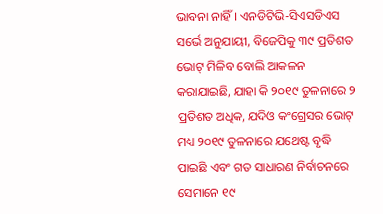ଭାବନା ନାହିଁ । ଏନଡିଟିଭି-ସିଏସଡିଏସ ସର୍ଭେ ଅନୁଯାୟୀ, ବିଜେପିକୁ ୩୯ ପ୍ରତିଶତ ଭୋଟ୍ ମିଳିବ ବୋଲି ଆକଳନ କରାଯାଇଛି, ଯାହା କି ୨୦୧୯ ତୁଳନାରେ ୨ ପ୍ରତିଶତ ଅଧିକ, ଯଦିଓ କଂଗ୍ରେସର ଭୋଟ୍ ମଧ୍ୟ ୨୦୧୯ ତୁଳନାରେ ଯଥେଷ୍ଟ ବୃଦ୍ଧି ପାଇଛି ଏବଂ ଗତ ସାଧାରଣ ନିର୍ବାଚନରେ ସେମାନେ ୧୯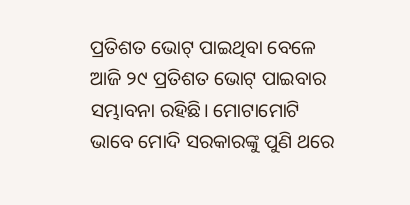ପ୍ରତିଶତ ଭୋଟ୍ ପାଇଥିବା ବେଳେ ଆଜି ୨୯ ପ୍ରତିଶତ ଭୋଟ୍ ପାଇବାର ସମ୍ଭାବନା ରହିଛି। ମୋଟାମୋଟି ଭାବେ ମୋଦି ସରକାରଙ୍କୁ ପୁଣି ଥରେ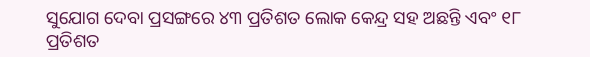ସୁଯୋଗ ଦେବା ପ୍ରସଙ୍ଗରେ ୪୩ ପ୍ରତିଶତ ଲୋକ କେନ୍ଦ୍ର ସହ ଅଛନ୍ତି ଏବଂ ୧୮ ପ୍ରତିଶତ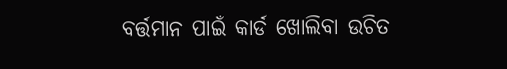ବର୍ତ୍ତମାନ ପାଇଁ କାର୍ଡ ଖୋଲିବା ଉଚିତ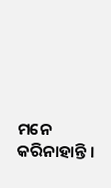ମନେ କରିନାହାନ୍ତି ।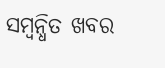ସମ୍ବନ୍ଧିତ ଖବର